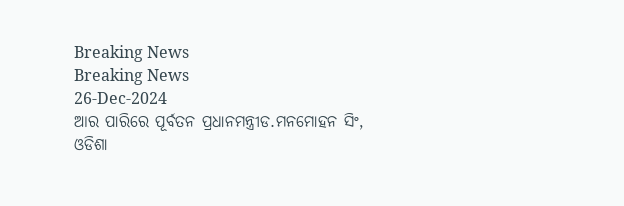Breaking News
Breaking News
26-Dec-2024
ଆର ପାରିରେ ପୂର୍ବତନ ପ୍ରଧାନମନ୍ତ୍ରୀଡ.ମନମୋହନ ସିଂ,
ଓଡିଶା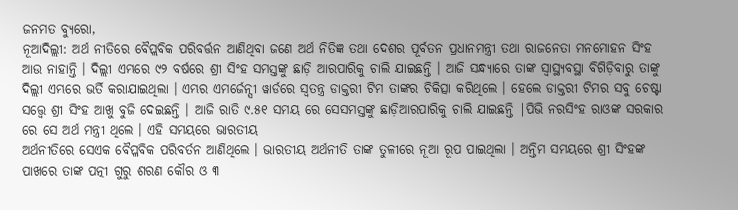ଜନମତ ବ୍ୟୁରୋ,
ନୂଆଦିଲ୍ଲୀ: ଅର୍ଥ ନୀତିରେ ବୈପ୍ଲବିକ ପରିବର୍ତ୍ତନ ଆଣିଥିବା ଜଣେ ଅର୍ଥ ନିତିଜ୍ଞ ତଥା ଦେଶର ପୂର୍ବତନ ପ୍ରଧାନମନ୍ତ୍ରୀ ତଥା ରାଜନେତା ମନମୋହନ ସିଂହ ଆଉ ନାହାନ୍ତି । ଦିଲ୍ଲୀ ଏମ୍ଭରେ ୯୨ ବର୍ଷରେ ଶ୍ରୀ ସିଂହ ସମସ୍ତଙ୍କୁ ଛାଡ଼ି ଆରପାରିକୁ ଚାଲି ଯାଇଛନ୍ତି । ଆଜି ସନ୍ଧ୍ୟାରେ ତାଙ୍କ ସ୍ଵାସ୍ଥ୍ୟବସ୍ଥା ବିଗିଡ଼ିବାରୁ ତାଙ୍କୁ ଦିଲ୍ଲୀ ଏମ୍ଭରେ ଭର୍ତି କରାଯାଇଥିଲା । ଏମ୍ଭର ଏମର୍ଜେନ୍ସୀ ୱାର୍ଡରେ ସ୍ଵତନ୍ତ୍ର ଡାକ୍ତରୀ ଟିମ ତାଙ୍କର ଚିକିତ୍ସା କରିଥିଲେ । ହେଲେ ଡାକ୍ତରୀ ଟିମର ସବୁ ଚେଷ୍ଟା ସତ୍ତ୍ବେ ଶ୍ରୀ ସିଂହ ଆଖୁ ବୁଜି ଦେଇଛନ୍ତି । ଆଜି ରାତି ୯.୫୧ ସମୟ ରେ ସେସମସ୍ତଙ୍କୁ ଛାଡ଼ିଆରପାରିକୁ ଚାଲି ଯାଇଛନ୍ତି |ପିଭି ନରସିଂହ ରାଓଙ୍କ ସରକାର ରେ ସେ ଅର୍ଥ ମନ୍ତ୍ରୀ ଥିଲେ । ଏହି ସମୟରେ ଭାରତୀୟ
ଅର୍ଥନୀତିରେ ସେଏକ ବୈପ୍ଳବିକ ପରିବର୍ତନ ଆଣିଥିଲେ । ଭାରତୀୟ ଅର୍ଥନୀତି ତାଙ୍କ ତୁଳୀରେ ନୂଆ ରୂପ ପାଇଥିଲା । ଅନ୍ତିମ ସମୟରେ ଶ୍ରୀ ସିଂହଙ୍କ ପାଖରେ ତାଙ୍କ ପତ୍ନୀ ଗୁରୁ ଶରଣ କୌର ଓ ୩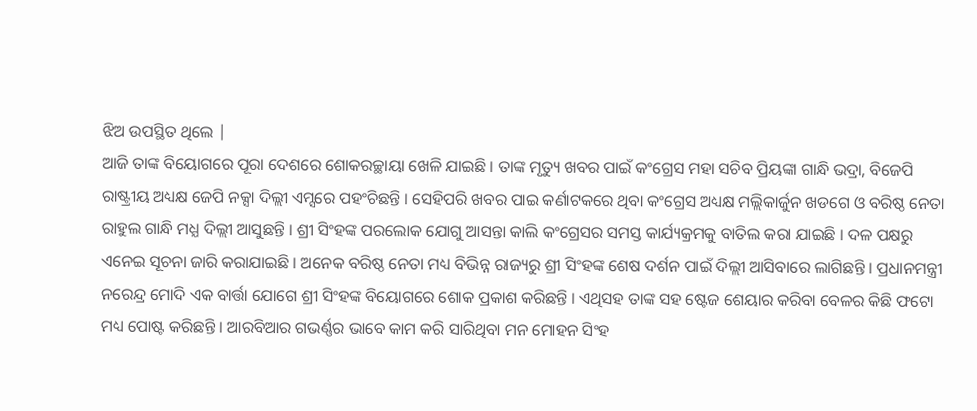ଝିଅ ଉପସ୍ଥିତ ଥିଲେ |
ଆଜି ତାଙ୍କ ବିୟୋଗରେ ପୂରା ଦେଶରେ ଶୋକରଚ୍ଛାୟା ଖେଳି ଯାଇଛି । ତାଙ୍କ ମୃତ୍ୟୁ ଖବର ପାଇଁ କଂଗ୍ରେସ ମହା ସଚିବ ପ୍ରିୟଙ୍କା ଗାନ୍ଧି ଭଦ୍ରା, ବିଜେପି ରାଷ୍ଟ୍ରୀୟ ଅଧ୍ୟକ୍ଷ ଜେପି ନକ୍ସା ଦିଲ୍ଲୀ ଏମ୍ସରେ ପହଂଚିଛନ୍ତି । ସେହିପରି ଖବର ପାଇ କର୍ଣାଟକରେ ଥିବା କଂଗ୍ରେସ ଅଧ୍ୟକ୍ଷ ମଲ୍ଲିକାର୍ଜୁନ ଖଡଗେ ଓ ବରିଷ୍ଠ ନେତା ରାହୁଲ ଗାନ୍ଧି ମଧ୍ଯ ଦିଲ୍ଲୀ ଆସୁଛନ୍ତି । ଶ୍ରୀ ସିଂହଙ୍କ ପରଲୋକ ଯୋଗୁ ଆସନ୍ତା କାଲି କଂଗ୍ରେସର ସମସ୍ତ କାର୍ଯ୍ୟକ୍ରମକୁ ବାତିଲ କରା ଯାଇଛି । ଦଳ ପକ୍ଷରୁ ଏନେଇ ସୂଚନା ଜାରି କରାଯାଇଛି । ଅନେକ ବରିଷ୍ଠ ନେତା ମଧ୍ୟ ବିଭିନ୍ନ ରାଜ୍ୟରୁ ଶ୍ରୀ ସିଂହଙ୍କ ଶେଷ ଦର୍ଶନ ପାଇଁ ଦିଲ୍ଲୀ ଆସିବାରେ ଲାଗିଛନ୍ତି । ପ୍ରଧାନମନ୍ତ୍ରୀ ନରେନ୍ଦ୍ର ମୋଦି ଏକ ବାର୍ତ୍ତା ଯୋଗେ ଶ୍ରୀ ସିଂହଙ୍କ ବିୟୋଗରେ ଶୋକ ପ୍ରକାଶ କରିଛନ୍ତି । ଏଥିସହ ତାଙ୍କ ସହ ଷ୍ଟେଜ ଶେୟାର କରିବା ବେଳର କିଛି ଫଟୋ ମଧ୍ୟ ପୋଷ୍ଟ କରିଛନ୍ତି । ଆରବିଆର ଗଭର୍ଣ୍ଣର ଭାବେ କାମ କରି ସାରିଥିବା ମନ ମୋହନ ସିଂହ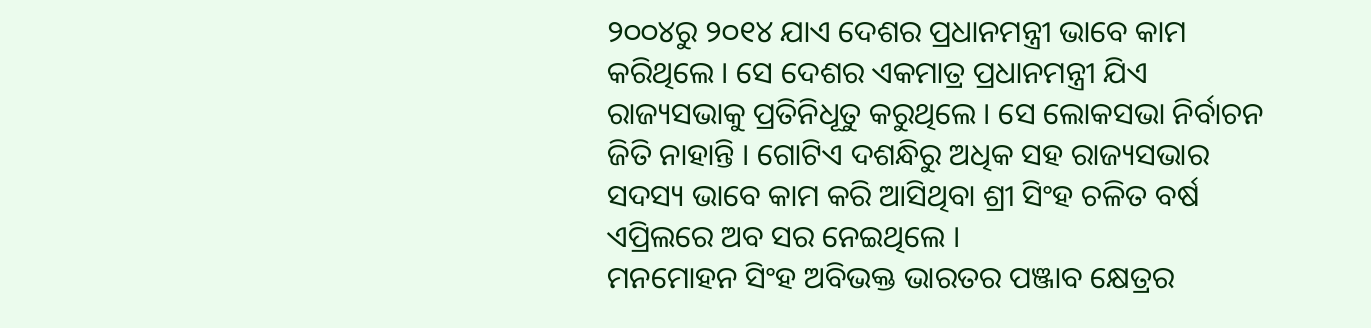୨୦୦୪ରୁ ୨୦୧୪ ଯାଏ ଦେଶର ପ୍ରଧାନମନ୍ତ୍ରୀ ଭାବେ କାମ କରିଥିଲେ । ସେ ଦେଶର ଏକମାତ୍ର ପ୍ରଧାନମନ୍ତ୍ରୀ ଯିଏ ରାଜ୍ୟସଭାକୁ ପ୍ରତିନିଧୂତୁ କରୁଥିଲେ । ସେ ଲୋକସଭା ନିର୍ବାଚନ ଜିତି ନାହାନ୍ତି । ଗୋଟିଏ ଦଶନ୍ଧିରୁ ଅଧିକ ସହ ରାଜ୍ୟସଭାର ସଦସ୍ୟ ଭାବେ କାମ କରି ଆସିଥିବା ଶ୍ରୀ ସିଂହ ଚଳିତ ବର୍ଷ ଏପ୍ରିଲରେ ଅବ ସର ନେଇଥିଲେ ।
ମନମୋହନ ସିଂହ ଅବିଭକ୍ତ ଭାରତର ପଞ୍ଜାବ କ୍ଷେତ୍ରର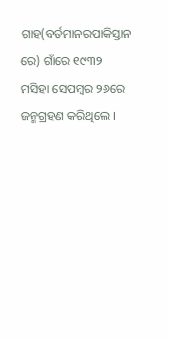ଗାହ(ବର୍ତମାନରପାକିସ୍ତାନ ରେ) ଗାଁରେ ୧୯୩୨ ମସିହା ସେପମ୍ବର ୨୬ରେ ଜନ୍ମଗ୍ରହଣ କରିଥିଲେ ।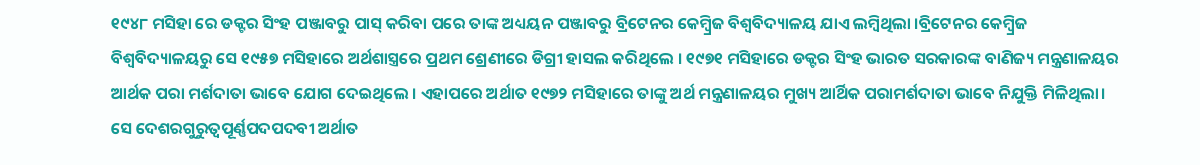୧୯୪୮ ମସିହା ରେ ଡକ୍ଟର ସିଂହ ପଞ୍ଜାବରୁ ପାସ୍ କରିବା ପରେ ତାଙ୍କ ଅଧ୍ୟୟନ ପଞ୍ଜାବରୁ ବ୍ରିଟେନର କେମ୍ବ୍ରିଜ ବିଶ୍ଵବିଦ୍ୟାଳୟ ଯାଏ ଲମ୍ବିଥିଲା ।ବ୍ରିଟେନର କେମ୍ବ୍ରିଜ ବିଶ୍ଵବିଦ୍ୟାଳୟରୁ ସେ ୧୯୫୭ ମସିହାରେ ଅର୍ଥଶାସ୍ତ୍ରରେ ପ୍ରଥମ ଶ୍ରେଣୀରେ ଡିଗ୍ରୀ ହାସଲ କରିଥିଲେ । ୧୯୭୧ ମସିହାରେ ଡକ୍ଟର ସିଂହ ଭାରତ ସରକାରଙ୍କ ବାଣିଜ୍ୟ ମନ୍ତ୍ରଣାଳୟର ଆର୍ଥକ ପରା ମର୍ଶଦାତା ଭାବେ ଯୋଗ ଦେଇଥିଲେ । ଏହାପରେ ଅର୍ଥାତ ୧୯୭୨ ମସିହାରେ ତାଙ୍କୁ ଅର୍ଥ ମନ୍ତ୍ରଣାଳୟର ମୁଖ୍ୟ ଆର୍ଥିକ ପରାମର୍ଶଦାତା ଭାବେ ନିଯୁକ୍ତି ମିଳିଥିଲା। ସେ ଦେଶରଗୁରୁତ୍ବପୂର୍ଣ୍ଣପଦପଦବୀ ଅର୍ଥାତ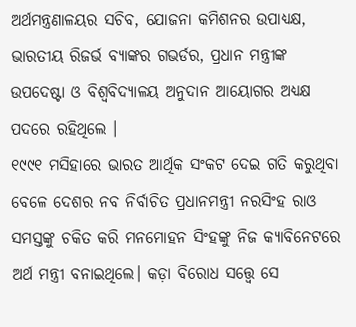ଅର୍ଥମନ୍ତ୍ରଣାଳୟର ସଚିବ, ଯୋଜନା କମିଶନର ଉପାଧ୍ୟକ୍ଷ, ଭାରତୀୟ ରିଜର୍ଭ ବ୍ୟାଙ୍କର ଗଭର୍ଡର, ପ୍ରଧାନ ମନ୍ତ୍ରୀଙ୍କ ଉପଦେଷ୍ଟା ଓ ବିଶ୍ଵବିଦ୍ୟାଳୟ ଅନୁଦାନ ଆୟୋଗର ଅଧ୍ଯକ୍ଷ ପଦରେ ରହିଥିଲେ ।
୧୯୯୧ ମସିହାରେ ଭାରତ ଆର୍ଥିକ ସଂକଟ ଦେଇ ଗତି କରୁଥିବା ବେଳେ ଦେଶର ନବ ନିର୍ବାଚିତ ପ୍ରଧାନମନ୍ତ୍ରୀ ନରସିଂହ ରାଓ ସମସ୍ତଙ୍କୁ ଚକିତ କରି ମନମୋହନ ସିଂହଙ୍କୁ ନିଜ କ୍ୟାବିନେଟରେ ଅର୍ଥ ମନ୍ତ୍ରୀ ବନାଇଥିଲେ। କଡ଼ା ବିରୋଧ ସତ୍ତ୍ବେ ସେ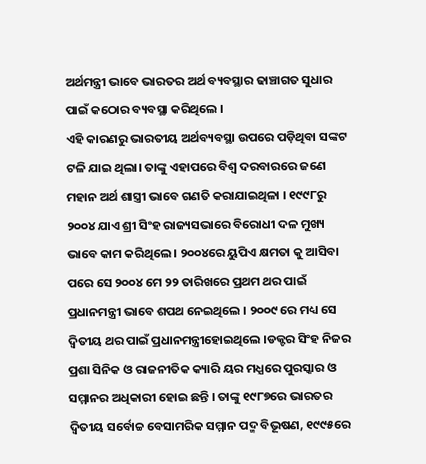ଅର୍ଥମନ୍ତ୍ରୀ ଭାବେ ଭାରତର ଅର୍ଥ ବ୍ୟବସ୍ଥାର ଢାଞ୍ଚାଗତ ସୁଧାର ପାଇଁ କଠୋର ବ୍ୟବସ୍ଥା କରିଥିଲେ ।
ଏହି କାରଣରୁ ଭାରତୀୟ ଅର୍ଥବ୍ୟବସ୍ଥା ଉପରେ ପଡ଼ିଥିବା ସଙ୍କଟ ଟଳି ଯାଇ ଥିଲା। ତାଙ୍କୁ ଏହାପରେ ବିଶ୍ଵ ଦରବାରରେ ଜଣେ ମହାନ ଅର୍ଥ ଶାସ୍ତ୍ରୀ ଭାବେ ଗଣତି କରାଯାଇଥିଳା । ୧୯୯୮ରୁ ୨୦୦୪ ଯାଏ ଶ୍ରୀ ସିଂହ ରାଜ୍ୟସଭାରେ ବିରୋଧୀ ଦଳ ମୁଖ୍ୟ ଭାବେ କାମ କରିଥିଲେ । ୨୦୦୪ରେ ୟୁପିଏ କ୍ଷମତା କୁ ଆସିବା ପରେ ସେ ୨୦୦୪ ମେ ୨୨ ତାରିଖରେ ପ୍ରଥମ ଥର ପାଇଁ ପ୍ରଧାନମନ୍ତ୍ରୀ ଭାବେ ଶପଥ ନେଇଥିଲେ । ୨୦୦୯ ରେ ମଧ୍ୟ ସେ ଦ୍ଵିତୀୟ ଥର ପାଇଁ ପ୍ରଧାନମନ୍ତ୍ରୀହୋଇଥିଲେ ।ଡକ୍ଟର ସିଂହ ନିଜର ପ୍ରଶା ସିନିକ ଓ ରାଜନୀତିକ କ୍ୟାରି ୟର ମଧ୍ଯରେ ପୁରସ୍କାର ଓ ସମ୍ମାନର ଅଧିକାରୀ ହୋଇ ଛନ୍ତି । ତାଙ୍କୁ ୧୯୮୭ରେ ଭାରତର ଦ୍ଵିତୀୟ ସର୍ବୋଚ୍ଚ ବେସାମରିକ ସମ୍ମାନ ପଦ୍ମ ବିଭୂଷଣ, ୧୯୯୫ରେ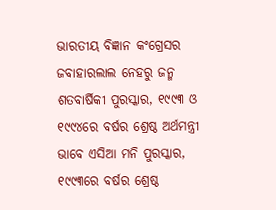ଭାରତୀୟ ବିଜ୍ଞାନ କଂଗ୍ରେସର ଜବାହାରଲାଲ ନେହରୁ ଜନ୍ମ ଶତବାର୍ଷିକୀ ପୁରସ୍କାର, ୧୯୯୩ ଓ ୧୯୯୪ରେ ବର୍ଷର ଶ୍ରେଷ୍ଠ ଅର୍ଥମନ୍ତ୍ରୀ ଭାବେ ଏସିଆ ମନି ପୁରସ୍କାର, ୧୯୯୩ରେ ବର୍ଷର ଶ୍ରେଷ୍ଠ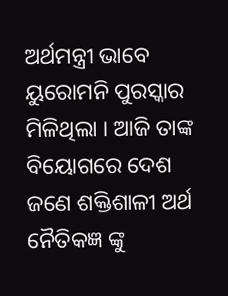ଅର୍ଥମନ୍ତ୍ରୀ ଭାବେ ୟୁରୋମନି ପୁରସ୍କାର ମିଳିଥିଲା । ଆଜି ତାଙ୍କ ବିୟୋଗରେ ଦେଶ ଜଣେ ଶକ୍ତିଶାଳୀ ଅର୍ଥ ନୈତିକଜ୍ଞ ଙ୍କୁ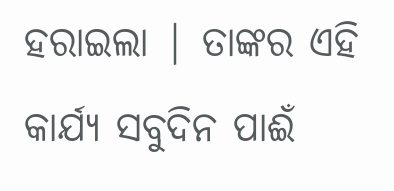ହରାଇଲା | ତାଙ୍କର ଏହି କାର୍ଯ୍ୟ ସବୁଦିନ ପାଈଁ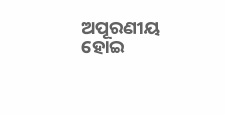ଅପୂରଣୀୟ ହୋଇ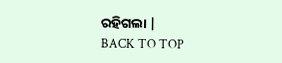ରହିଗଲା |
BACK TO TOP